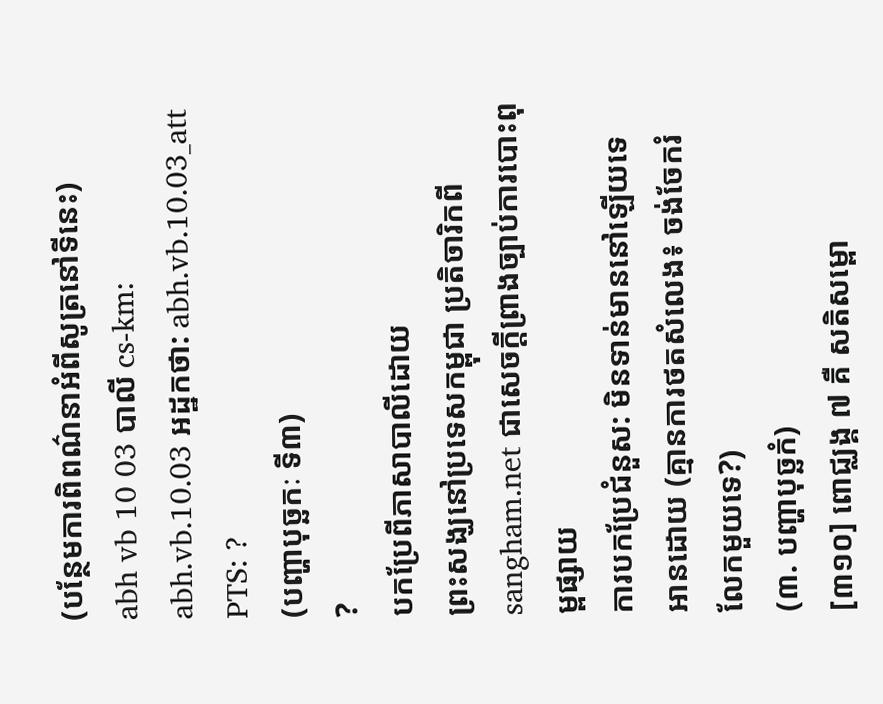(បន្ថែមការពិពណ៌នាអំពីសូត្រនៅទីនេះ)
abh vb 10 03 បាលី cs-km: abh.vb.10.03 អដ្ឋកថា: abh.vb.10.03_att PTS: ?
(បញ្ហាបុច្ឆកៈ ទី៣)
?
បកប្រែពីភាសាបាលីដោយ
ព្រះសង្ឃនៅប្រទេសកម្ពុជា ប្រតិចារិកពី sangham.net ជាសេចក្តីព្រាងច្បាប់ការបោះពុម្ពផ្សាយ
ការបកប្រែជំនួស: មិនទាន់មាននៅឡើយទេ
អានដោយ (គ្មានការថតសំលេង៖ ចង់ចែករំលែកមួយទេ?)
(៣. បញ្ហាបុច្ឆកំ)
[៣១០] ពោជ្ឈង្គ ៧ គឺ សតិសម្ពោ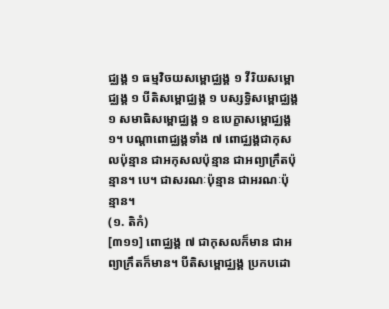ជ្ឈង្គ ១ ធម្មវិចយសម្ពោជ្ឈង្គ ១ វីរិយសម្ពោជ្ឈង្គ ១ បីតិសម្ពោជ្ឈង្គ ១ បស្សទ្ធិសម្ពោជ្ឈង្គ ១ សមាធិសម្ពោជ្ឈង្គ ១ ឧបេក្ខាសម្ពោជ្ឈង្គ ១។ បណ្តាពោជ្ឈង្គទាំង ៧ ពោជ្ឈង្គជាកុសលប៉ុន្មាន ជាអកុសលប៉ុន្មាន ជាអព្យាក្រឹតប៉ុន្មាន។ បេ។ ជាសរណៈប៉ុន្មាន ជាអរណៈប៉ុន្មាន។
(១. តិកំ)
[៣១១] ពោជ្ឈង្គ ៧ ជាកុសលក៏មាន ជាអព្យាក្រឹតក៏មាន។ បីតិសម្ពោជ្ឈង្គ ប្រកបដោ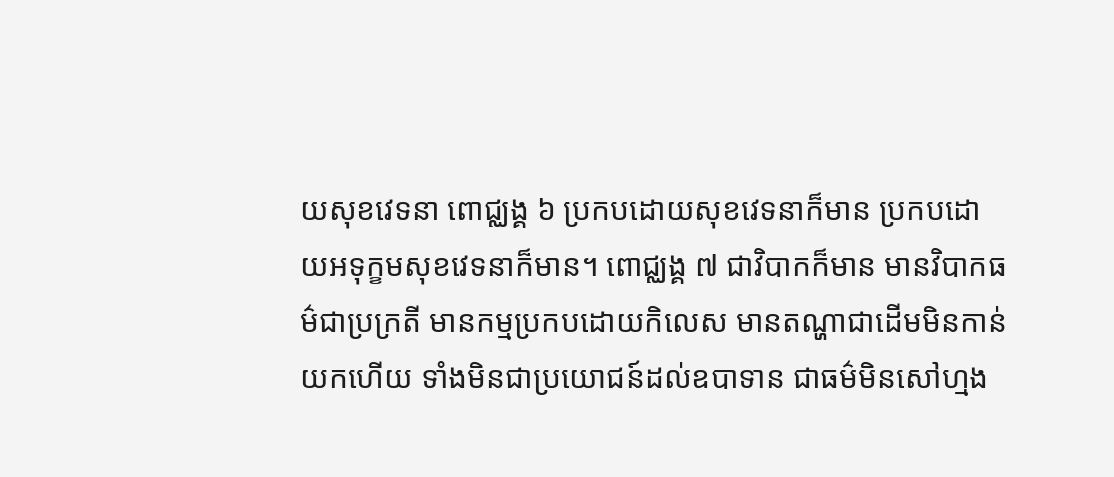យសុខវេទនា ពោជ្ឈង្គ ៦ ប្រកបដោយសុខវេទនាក៏មាន ប្រកបដោយអទុក្ខមសុខវេទនាក៏មាន។ ពោជ្ឈង្គ ៧ ជាវិបាកក៏មាន មានវិបាកធម៌ជាប្រក្រតី មានកម្មប្រកបដោយកិលេស មានតណ្ហាជាដើមមិនកាន់យកហើយ ទាំងមិនជាប្រយោជន៍ដល់ឧបាទាន ជាធម៌មិនសៅហ្មង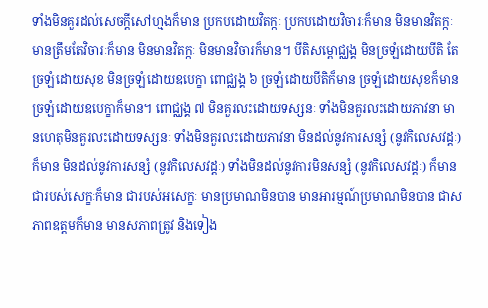ទាំងមិនគួរដល់សេចក្តីសៅហ្មងក៏មាន ប្រកបដោយវិតក្កៈ ប្រកបដោយវិចារៈក៏មាន មិនមានវិតក្កៈ មានត្រឹមតែវិចារៈក៏មាន មិនមានវិតក្កៈ មិនមានវិចារក៏មាន។ បីតិសម្ពោជ្ឈង្គ មិនច្រឡំដោយបីតិ តែច្រឡំដោយសុខ មិនច្រឡំដោយឧបេក្ខា ពោជ្ឈង្គ ៦ ច្រឡំដោយបីតិក៏មាន ច្រឡំដោយសុខក៏មាន ច្រឡំដោយឧបេក្ខាក៏មាន។ ពោជ្ឈង្គ ៧ មិនគួរលះដោយទស្សនៈ ទាំងមិនគួរលះដោយភាវនា មានហេតុមិនគួរលះដោយទស្សនៈ ទាំងមិនគួរលះដោយភាវនា មិនដល់នូវការសន្សំ (នូវកិលេសវដ្តៈ) ក៏មាន មិនដល់នូវការសន្សំ (នូវកិលេសវដ្តៈ) ទាំងមិនដល់នូវការមិនសន្សំ (នូវកិលេសវដ្តៈ) ក៏មាន ជារបស់សេក្ខៈក៏មាន ជារបស់អសេក្ខៈ មានប្រមាណមិនបាន មានអារម្មណ៍ប្រមាណមិនបាន ជាសភាពឧត្តមក៏មាន មានសភាពត្រូវ និងទៀង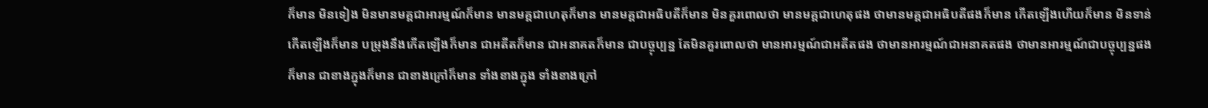ក៏មាន មិនទៀង មិនមានមគ្គជាអារម្មណ៍ក៏មាន មានមគ្គជាហេតុក៏មាន មានមគ្គជាអធិបតីក៏មាន មិនគួរពោលថា មានមគ្គជាហេតុផង ថាមានមគ្គជាអធិបតីផងក៏មាន កើតឡើងហើយក៏មាន មិនទាន់កើតឡើងក៏មាន បម្រុងនឹងកើតឡើងក៏មាន ជាអតីតក៏មាន ជាអនាគតក៏មាន ជាបច្ចុប្បន្ន តែមិនគួរពោលថា មានអារម្មណ៍ជាអតីតផង ថាមានអារម្មណ៍ជាអនាគតផង ថាមានអារម្មណ៍ជាបច្ចុប្បន្នផងក៏មាន ជាខាងក្នុងក៏មាន ជាខាងក្រៅក៏មាន ទាំងខាងក្នុង ទាំងខាងក្រៅ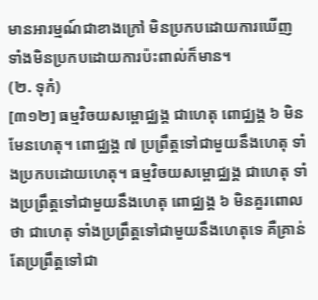មានអារម្មណ៍ជាខាងក្រៅ មិនប្រកបដោយការឃើញ ទាំងមិនប្រកបដោយការប៉ះពាល់ក៏មាន។
(២. ទុកំ)
[៣១២] ធម្មវិចយសម្ពោជ្ឈង្គ ជាហេតុ ពោជ្ឈង្គ ៦ មិនមែនហេតុ។ ពោជ្ឈង្គ ៧ ប្រព្រឹត្តទៅជាមួយនឹងហេតុ ទាំងប្រកបដោយហេតុ។ ធម្មវិចយសម្ពោជ្ឈង្គ ជាហេតុ ទាំងប្រព្រឹត្តទៅជាមួយនឹងហេតុ ពោជ្ឈង្គ ៦ មិនគួរពោលថា ជាហេតុ ទាំងប្រព្រឹត្តទៅជាមួយនឹងហេតុទេ គឺគ្រាន់តែប្រព្រឹត្តទៅជា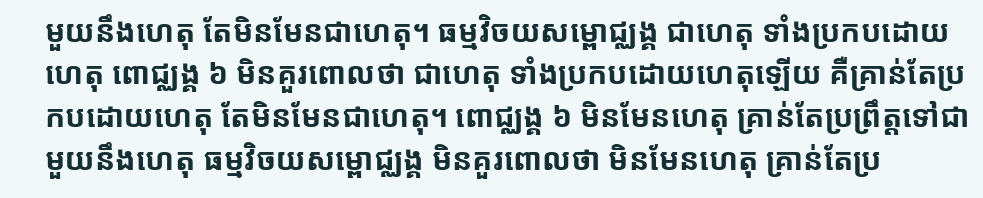មួយនឹងហេតុ តែមិនមែនជាហេតុ។ ធម្មវិចយសម្ពោជ្ឈង្គ ជាហេតុ ទាំងប្រកបដោយហេតុ ពោជ្ឈង្គ ៦ មិនគួរពោលថា ជាហេតុ ទាំងប្រកបដោយហេតុឡើយ គឺគ្រាន់តែប្រកបដោយហេតុ តែមិនមែនជាហេតុ។ ពោជ្ឈង្គ ៦ មិនមែនហេតុ គ្រាន់តែប្រព្រឹត្តទៅជាមួយនឹងហេតុ ធម្មវិចយសម្ពោជ្ឈង្គ មិនគួរពោលថា មិនមែនហេតុ គ្រាន់តែប្រ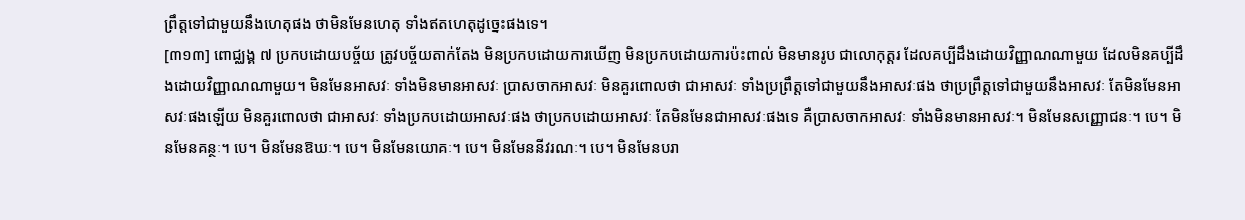ព្រឹត្តទៅជាមួយនឹងហេតុផង ថាមិនមែនហេតុ ទាំងឥតហេតុដូច្នេះផងទេ។
[៣១៣] ពោជ្ឈង្គ ៧ ប្រកបដោយបច្ច័យ ត្រូវបច្ច័យតាក់តែង មិនប្រកបដោយការឃើញ មិនប្រកបដោយការប៉ះពាល់ មិនមានរូប ជាលោកុត្តរ ដែលគប្បីដឹងដោយវិញ្ញាណណាមួយ ដែលមិនគប្បីដឹងដោយវិញ្ញាណណាមួយ។ មិនមែនអាសវៈ ទាំងមិនមានអាសវៈ ប្រាសចាកអាសវៈ មិនគួរពោលថា ជាអាសវៈ ទាំងប្រព្រឹត្តទៅជាមួយនឹងអាសវៈផង ថាប្រព្រឹត្តទៅជាមួយនឹងអាសវៈ តែមិនមែនអាសវៈផងឡើយ មិនគួរពោលថា ជាអាសវៈ ទាំងប្រកបដោយអាសវៈផង ថាប្រកបដោយអាសវៈ តែមិនមែនជាអាសវៈផងទេ គឺប្រាសចាកអាសវៈ ទាំងមិនមានអាសវៈ។ មិនមែនសញ្ញោជនៈ។ បេ។ មិនមែនគន្ថៈ។ បេ។ មិនមែនឱឃៈ។ បេ។ មិនមែនយោគៈ។ បេ។ មិនមែននីវរណៈ។ បេ។ មិនមែនបរា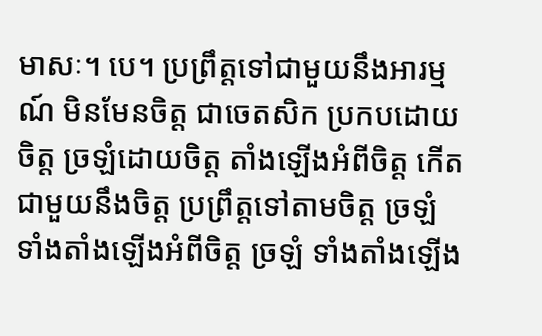មាសៈ។ បេ។ ប្រព្រឹត្តទៅជាមួយនឹងអារម្មណ៍ មិនមែនចិត្ត ជាចេតសិក ប្រកបដោយចិត្ត ច្រឡំដោយចិត្ត តាំងឡើងអំពីចិត្ត កើតជាមួយនឹងចិត្ត ប្រព្រឹត្តទៅតាមចិត្ត ច្រឡំ ទាំងតាំងឡើងអំពីចិត្ត ច្រឡំ ទាំងតាំងឡើង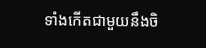ទាំងកើតជាមួយនឹងចិ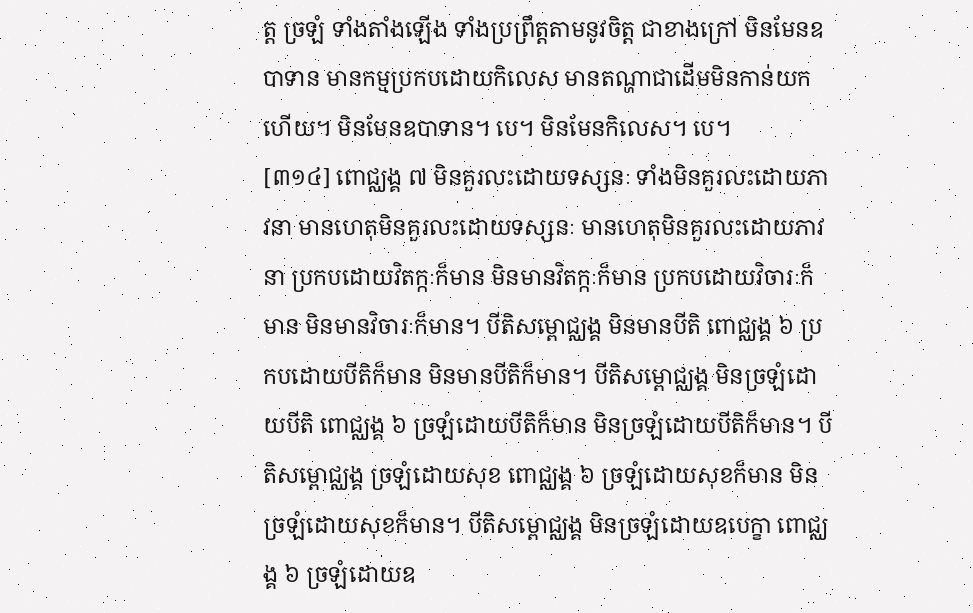ត្ត ច្រឡំ ទាំងតាំងឡើង ទាំងប្រព្រឹត្តតាមនូវចិត្ត ជាខាងក្រៅ មិនមែនឧបាទាន មានកម្មប្រកបដោយកិលេស មានតណ្ហាជាដើមមិនកាន់យកហើយ។ មិនមែនឧបាទាន។ បេ។ មិនមែនកិលេស។ បេ។
[៣១៤] ពោជ្ឈង្គ ៧ មិនគួរលះដោយទស្សនៈ ទាំងមិនគួរលះដោយភាវនា មានហេតុមិនគួរលះដោយទស្សនៈ មានហេតុមិនគួរលះដោយភាវនា ប្រកបដោយវិតក្កៈក៏មាន មិនមានវិតក្កៈក៏មាន ប្រកបដោយវិចារៈក៏មាន មិនមានវិចារៈក៏មាន។ បីតិសម្ពោជ្ឈង្គ មិនមានបីតិ ពោជ្ឈង្គ ៦ ប្រកបដោយបីតិក៏មាន មិនមានបីតិក៏មាន។ បីតិសម្ពោជ្ឈង្គ មិនច្រឡំដោយបីតិ ពោជ្ឈង្គ ៦ ច្រឡំដោយបីតិក៏មាន មិនច្រឡំដោយបីតិក៏មាន។ បីតិសម្ពោជ្ឈង្គ ច្រឡំដោយសុខ ពោជ្ឈង្គ ៦ ច្រឡំដោយសុខក៏មាន មិនច្រឡំដោយសុខក៏មាន។ បីតិសម្ពោជ្ឈង្គ មិនច្រឡំដោយឧបេក្ខា ពោជ្ឈង្គ ៦ ច្រឡំដោយឧ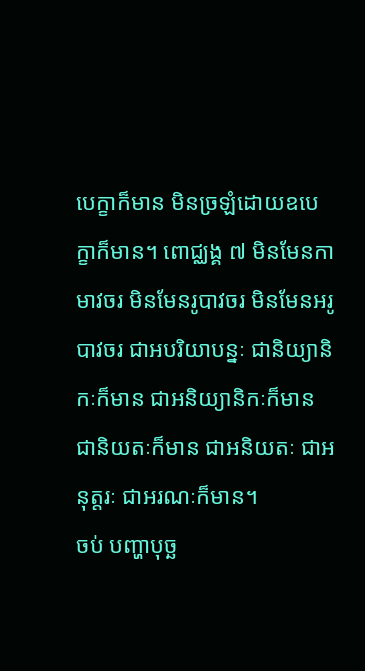បេក្ខាក៏មាន មិនច្រឡំដោយឧបេក្ខាក៏មាន។ ពោជ្ឈង្គ ៧ មិនមែនកាមាវចរ មិនមែនរូបាវចរ មិនមែនអរូបាវចរ ជាអបរិយាបន្នៈ ជានិយ្យានិកៈក៏មាន ជាអនិយ្យានិកៈក៏មាន ជានិយតៈក៏មាន ជាអនិយតៈ ជាអនុត្តរៈ ជាអរណៈក៏មាន។
ចប់ បញ្ហាបុច្ឆ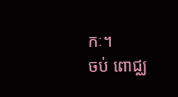កៈ។
ចប់ ពោជ្ឈ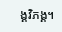ង្គវិភង្គ។